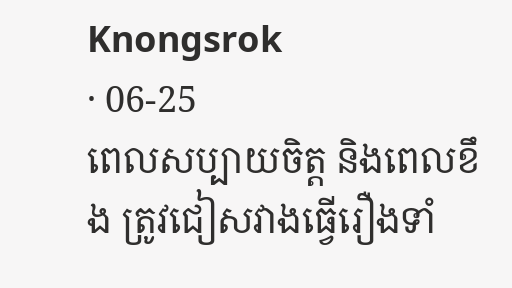Knongsrok
· 06-25
ពេលសប្បាយចិត្ត និងពេលខឹង ត្រូវជៀសវាងធ្វើរឿងទាំ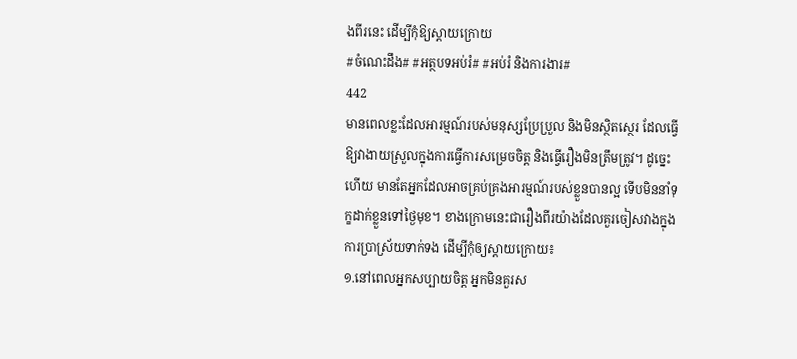ងពីរនេះ ដើម្បីកុំឱ្យស្តាយក្រោយ
#ចំណេះដឹង# #អត្ថបទអប់រំ# #អប់រំ និងការងារ#
442
មានពេលខ្លះដែលអារម្មណ៍របស់មនុស្សប្រែប្រួល និងមិនស្ថិតស្ថេរ ដែលធ្វើឱ្យវាងាយស្រួលក្នុងការធ្វើការសម្រេចចិត្ត និងធ្វើរឿងមិនត្រឹមត្រូវ។ ដូច្នេះហើយ មានតែអ្នកដែលអាចគ្រប់គ្រងអារម្មណ៍របស់ខ្លួនបានល្អ ទើបមិននាំទុក្ខដាក់ខ្លួនទៅថ្ងៃមុខ។ ខាងក្រោមនេះជារឿងពីរយ៉ាងដែលគួរចៀសវាងក្នុងការប្រាស្រ័យទាក់ទង ដើម្បីកុំឲ្យស្តាយក្រោយ៖
១.នៅពេលអ្នកសប្បាយចិត្ត អ្នកមិនគួរស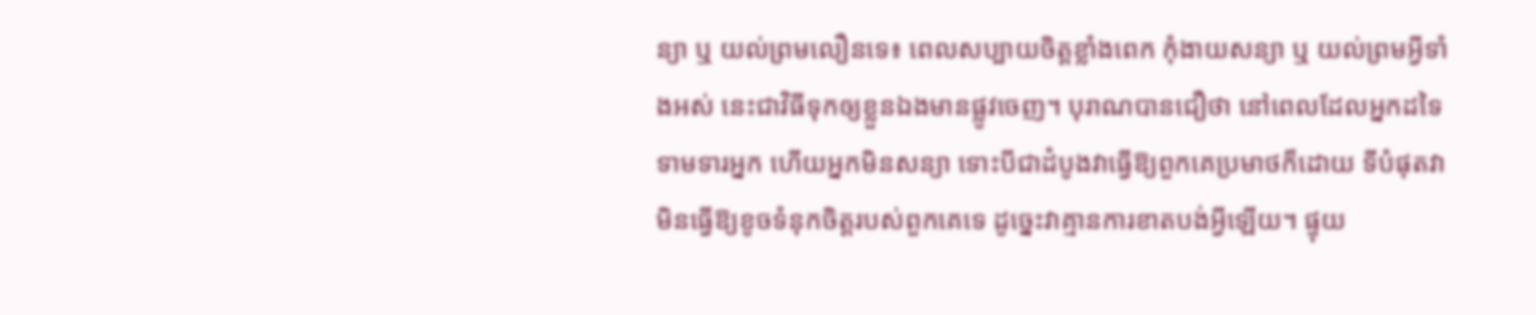ន្យា ឬ យល់ព្រមលឿនទេ៖ ពេលសប្បាយចិត្តខ្លាំងពេក កុំងាយសន្យា ឬ យល់ព្រមអ្វីទាំងអស់ នេះជាវិធីទុកឲ្យខ្លួនឯងមានផ្លូវចេញ។ បុរាណបានជឿថា នៅពេលដែលអ្នកដទៃទាមទារអ្នក ហើយអ្នកមិនសន្យា ទោះបីជាដំបូងវាធ្វើឱ្យពួកគេប្រមាថក៏ដោយ ទីបំផុតវាមិនធ្វើឱ្យខូចទំនុកចិត្តរបស់ពួកគេទេ ដូច្នេះវាគ្មានការខាតបង់អ្វីឡើយ។ ផ្ទុយ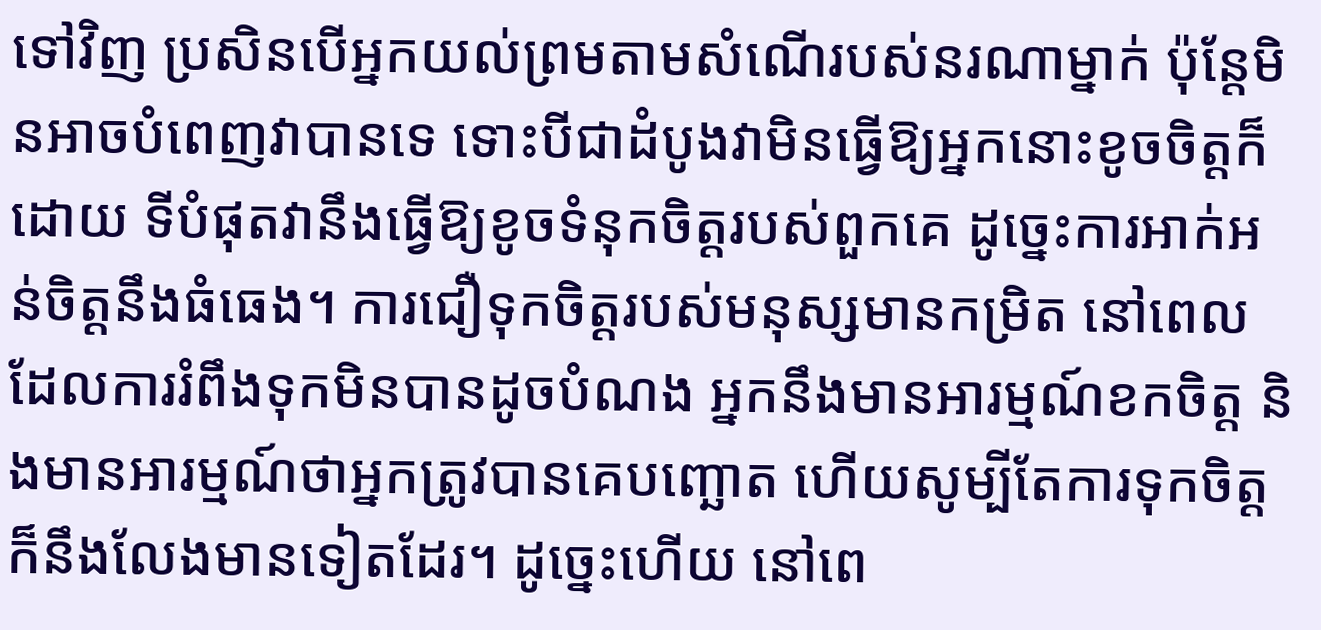ទៅវិញ ប្រសិនបើអ្នកយល់ព្រមតាមសំណើរបស់នរណាម្នាក់ ប៉ុន្តែមិនអាចបំពេញវាបានទេ ទោះបីជាដំបូងវាមិនធ្វើឱ្យអ្នកនោះខូចចិត្តក៏ដោយ ទីបំផុតវានឹងធ្វើឱ្យខូចទំនុកចិត្តរបស់ពួកគេ ដូច្នេះការអាក់អន់ចិត្តនឹងធំធេង។ ការជឿទុកចិត្តរបស់មនុស្សមានកម្រិត នៅពេលដែលការរំពឹងទុកមិនបានដូចបំណង អ្នកនឹងមានអារម្មណ៍ខកចិត្ត និងមានអារម្មណ៍ថាអ្នកត្រូវបានគេបញ្ឆោត ហើយសូម្បីតែការទុកចិត្តក៏នឹងលែងមានទៀតដែរ។ ដូច្នេះហើយ នៅពេ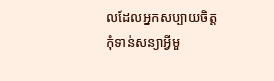លដែលអ្នកសប្បាយចិត្ត កុំទាន់សន្យាអ្វីមួ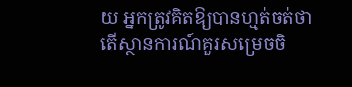យ អ្នកត្រូវគិតឱ្យបានហ្មត់ចត់ថា តើស្ថានការណ៍គួរសម្រេចចិ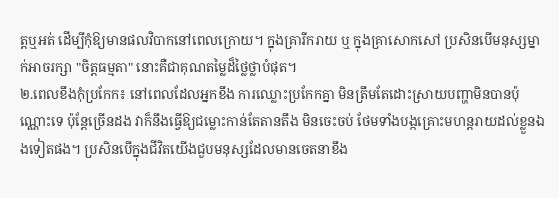ត្តឬអត់ ដើម្បីកុំឱ្យមានផលវិបាកនៅពេលក្រោយ។ ក្នុងគ្រារីករាយ ឬ ក្នុងគ្រាសោកសៅ ប្រសិនបើមនុស្សម្នាក់អាចរក្សា "ចិត្តធម្មតា" នោះគឺជាគុណតម្លៃដ៏ថ្លៃថ្លាបំផុត។
២.ពេលខឹងកុំប្រកែក៖ នៅពេលដែលអ្នកខឹង ការឈ្លោះប្រកែកគ្នា មិនត្រឹមតែដោះស្រាយបញ្ហាមិនបានប៉ុណ្ណោះទេ ប៉ុន្តែច្រើនដង វាក៏នឹងធ្វើឱ្យជម្លោះកាន់តែតានតឹង មិនចេះចប់ ថែមទាំងបង្កគ្រោះមហន្តរាយដល់ខ្លួនឯងទៀតផង។ ប្រសិនបើក្នុងជីវិតយើងជួបមនុស្សដែលមានចេតនាខឹង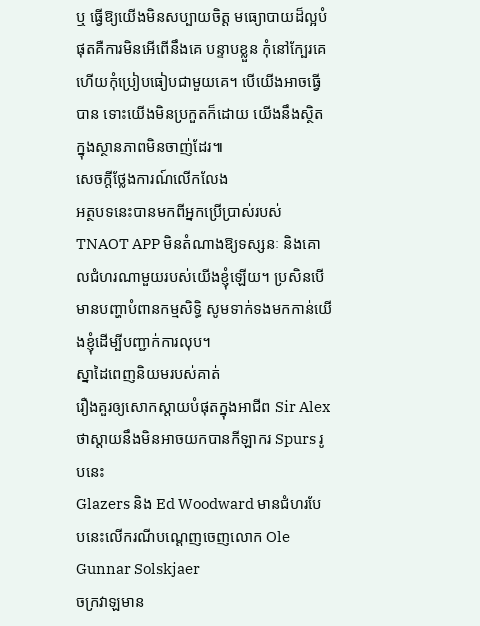ឬ ធ្វើឱ្យយើងមិនសប្បាយចិត្ត មធ្យោបាយដ៏ល្អបំផុតគឺការមិនអើពើនឹងគេ បន្ទាបខ្លួន កុំនៅក្បែរគេ ហើយកុំប្រៀបធៀបជាមួយគេ។ បើយើងអាចធ្វើបាន ទោះយើងមិនប្រកួតក៏ដោយ យើងនឹងស្ថិតក្នុងស្ថានភាពមិនចាញ់ដែរ៕
សេចក្តីថ្លែងការណ៍លើកលែង
អត្ថបទនេះបានមកពីអ្នកប្រើប្រាស់របស់ TNAOT APP មិនតំណាងឱ្យទស្សនៈ និងគោលជំហរណាមួយរបស់យើងខ្ញុំឡើយ។ ប្រសិនបើមានបញ្ហាបំពានកម្មសិទ្ធិ សូមទាក់ទងមកកាន់យើងខ្ញុំដើម្បីបញ្ជាក់ការលុប។
ស្នាដៃពេញនិយមរបស់គាត់
រឿងគួរឲ្យសោកស្ដាយបំផុតក្នុងអាជីព Sir Alex ថាស្តាយនឹងមិនអាចយកបានកីឡាករ Spurs រូបនេះ
Glazers និង Ed Woodward មានជំហរបែបនេះលើករណីបណ្ដេញចេញលោក Ole Gunnar Solskjaer
ចក្រវាឡមាន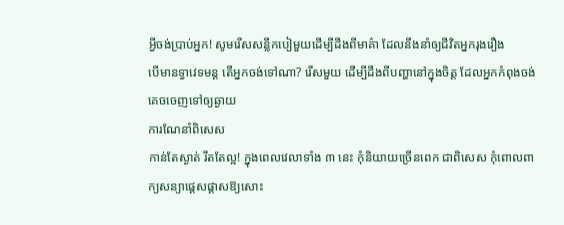អ្វីចង់ប្រាប់អ្នក! សូមរើសសន្លឹកបៀមួយដើម្បីដឹងពីមាគ៌ា ដែលនឹងនាំឲ្យជីវិតអ្នករុងរឿង
បើមានទ្វាវេទមន្ត តើអ្នកចង់ទៅណា? រើសមួយ ដើម្បីដឹងពីបញ្ហានៅក្នុងចិត្ត ដែលអ្នកកំពុងចង់គេចចេញទៅឲ្យឆ្ងាយ
ការណែនាំពិសេស
កាន់តែស្ងាត់ រឹតតែល្អ! ក្នុងពេលវេលាទាំង ៣ នេះ កុំនិយាយច្រើនពេក ជាពិសេស កុំពោលពាក្យសន្យាផ្ដេសផ្ដាសឱ្យសោះ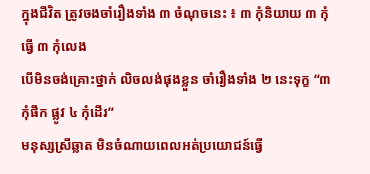ក្នុងជីវិត ត្រូវចងចាំរឿងទាំង ៣ ចំណុចនេះ ៖ ៣ កុំនិយាយ ៣ កុំធ្វើ ៣ កុំលេង
បើមិនចង់គ្រោះថ្នាក់ លិចលង់ផុងខ្លួន ចាំរឿងទាំង ២ នេះទុក្ខ “៣ កុំផឹក ផ្លូវ ៤ កុំដើរ”
មនុស្សស្រីឆ្លាត មិនចំណាយពេលអត់ប្រយោជន៍ធ្វើ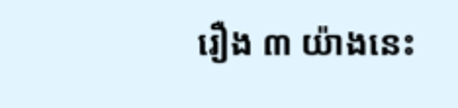រឿង ៣ យ៉ាងនេះ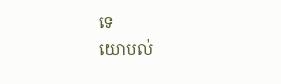ទេ
យោបល់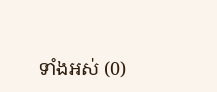ទាំងអស់ (0)